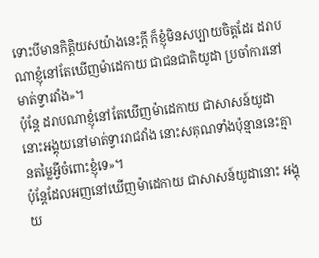ទោះបីមានកិត្តិយសយ៉ាងនេះក្ដី ក៏ខ្ញុំមិនសប្បាយចិត្តដែរ ដរាបណាខ្ញុំនៅតែឃើញម៉ាដេកាយ ជាជនជាតិយូដា ប្រចាំការនៅមាត់ទ្វារវាំង»។
ប៉ុន្តែ ដរាបណាខ្ញុំនៅតែឃើញម៉ាដេកាយ ជាសាសន៍យូដានោះអង្គុយនៅមាត់ទ្វាររាជវាំង នោះសគុណទាំងប៉ុន្មាននេះគ្មានតម្លៃអ្វីចំពោះខ្ញុំទេ»។
ប៉ុន្តែដែលអញនៅឃើញម៉ាដេកាយ ជាសាសន៍យូដានោះ អង្គុយ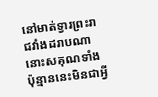នៅមាត់ទ្វារព្រះរាជវាំងដរាបណា នោះសគុណទាំងប៉ុន្មាននេះមិនជាអ្វី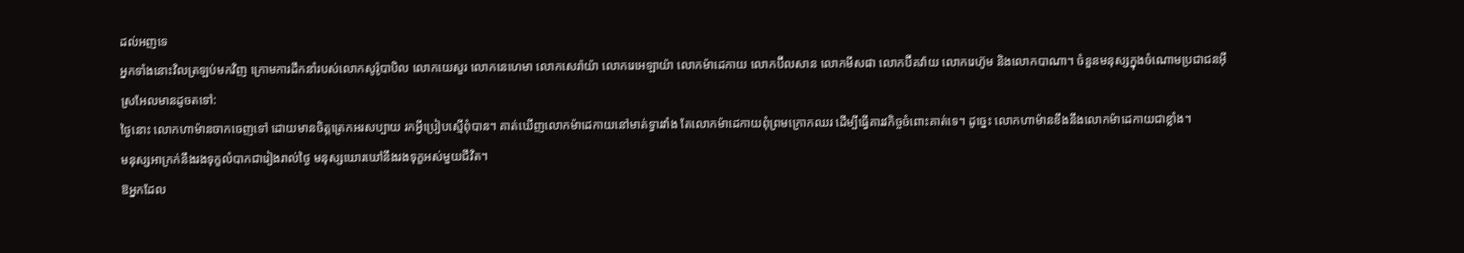ដល់អញទេ
អ្នកទាំងនោះវិលត្រឡប់មកវិញ ក្រោមការដឹកនាំរបស់លោកសូរ៉ូបាបិល លោកយេសួរ លោកនេហេមា លោកសេរ៉ាយ៉ា លោករេអេឡាយ៉ា លោកម៉ាដេកាយ លោកប៊ីលសាន លោកមីសផា លោកប៊ីគវ៉ាយ លោករេហ៊ូម និងលោកបាណា។ ចំនួនមនុស្សក្នុងចំណោមប្រជាជនអ៊ីស្រអែលមានដូចតទៅ:
ថ្ងៃនោះ លោកហាម៉ានចាកចេញទៅ ដោយមានចិត្តត្រេកអរសប្បាយ រកអ្វីប្រៀបស្មើពុំបាន។ គាត់ឃើញលោកម៉ាដេកាយនៅមាត់ទ្វារវាំង តែលោកម៉ាដេកាយពុំព្រមក្រោកឈរ ដើម្បីធ្វើគារវកិច្ចចំពោះគាត់ទេ។ ដូច្នេះ លោកហាម៉ានខឹងនឹងលោកម៉ាដេកាយជាខ្លាំង។
មនុស្សអាក្រក់នឹងរងទុក្ខលំបាកជារៀងរាល់ថ្ងៃ មនុស្សឃោរឃៅនឹងរងទុក្ខអស់មួយជីវិត។
ឱអ្នកដែល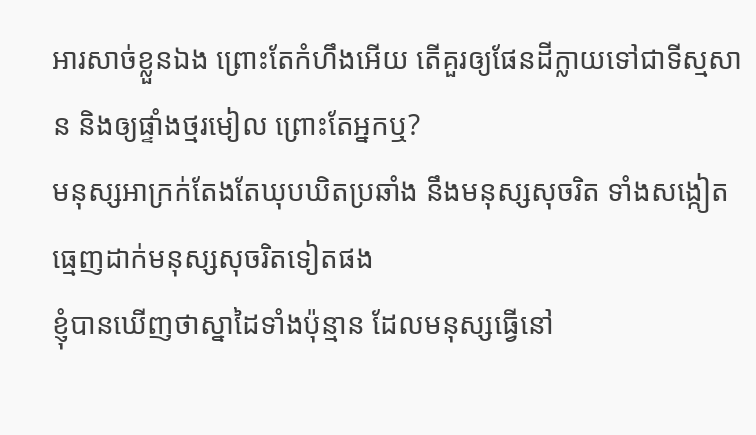អារសាច់ខ្លួនឯង ព្រោះតែកំហឹងអើយ តើគួរឲ្យផែនដីក្លាយទៅជាទីស្មសាន និងឲ្យផ្ទាំងថ្មរមៀល ព្រោះតែអ្នកឬ?
មនុស្សអាក្រក់តែងតែឃុបឃិតប្រឆាំង នឹងមនុស្សសុចរិត ទាំងសង្កៀតធ្មេញដាក់មនុស្សសុចរិតទៀតផង
ខ្ញុំបានឃើញថាស្នាដៃទាំងប៉ុន្មាន ដែលមនុស្សធ្វើនៅ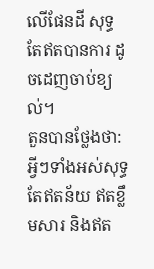លើផែនដី សុទ្ធតែឥតបានការ ដូចដេញចាប់ខ្យល់។
តួនបានថ្លែងថា: អ្វីៗទាំងអស់សុទ្ធតែឥតន័យ ឥតខ្លឹមសារ និងឥត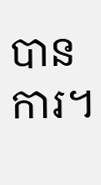បានការ។